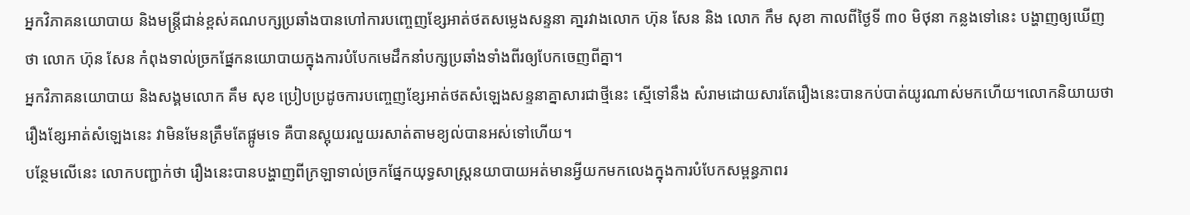អ្នកវិភាគនយោបាយ និងមន្ត្រីជាន់ខ្ពស់គណបក្សប្រឆាំងបានហៅការបញ្ចេញខ្សែអាត់ថតសម្លេងសន្ទនា គា្នរវាងលោក ហ៊ុន សែន និង លោក កឹម សុខា កាលពីថ្ងៃទី ៣០ មិថុនា កន្លងទៅនេះ បង្ហាញឲ្យឃើញថា លោក ហ៊ុន សែន កំពុងទាល់ច្រកផ្នែកនយោបាយក្នុងការបំបែកមេដឹកនាំបក្សប្រឆាំងទាំងពីរឲ្យបែកចេញពីគ្នា។
អ្នកវិភាគនយោបាយ និងសង្គមលោក គឹម សុខ ប្រៀបប្រដូចការបញ្ចេញខ្សែអាត់ថតសំឡេងសន្ទនាគ្នាសារជាថ្មីនេះ ស្មើទៅនឹង សំរាមដោយសារតែរឿងនេះបានកប់បាត់យូរណាស់មកហើយ។លោកនិយាយថា រឿងខ្សែអាត់សំឡេងនេះ វាមិនមែនត្រឹមតែផ្អូមទេ គឺបានស្អុយរលួយរសាត់តាមខ្យល់បានអស់ទៅហើយ។
បន្ថែមលើនេះ លោកបញ្ជាក់ថា រឿងនេះបានបង្ហាញពីក្រឡាទាល់ច្រកផ្នែកយុទ្ធសាស្ត្រនយាបាយអត់មានអ្វីយកមកលេងក្នុងការបំបែកសម្ពន្ធភាពរ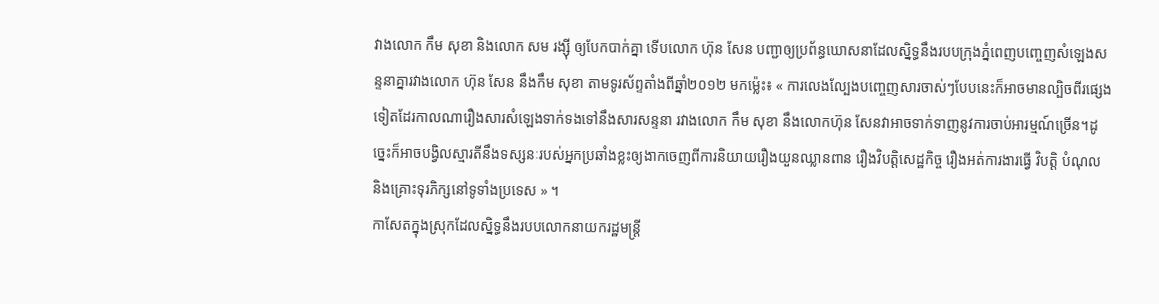វាងលោក កឹម សុខា និងលោក សម រង្ស៊ី ឲ្យបែកបាក់គ្នា ទើបលោក ហ៊ុន សែន បញ្ជាឲ្យប្រព័ន្ធឃោសនាដែលស្និទ្ធនឹងរបបក្រុងភ្នំពេញបញ្ចេញសំឡេងសន្ទនាគ្នារវាងលោក ហ៊ុន សែន នឹងកឹម សុខា តាមទូរស័ព្ទតាំងពីឆ្នាំ២០១២ មកម្ល៉េះ៖ « ការលេងល្បែងបញ្ចេញសារចាស់ៗបែបនេះក៏អាចមានល្បិចពីរផ្សេងទៀតដែរកាលណារឿងសារសំឡេងទាក់ទងទៅនឹងសារសន្ទនា រវាងលោក កឹម សុខា នឹងលោកហ៊ុន សែនវាអាចទាក់ទាញនូវការចាប់អារម្មណ៍ច្រើន។ដូច្នេះក៏អាចបង្វិលស្មារតីនឹងទស្សនៈរបស់អ្នកប្រឆាំងខ្លះឲ្យងាកចេញពីការនិយាយរឿងយួនឈ្លានពាន រឿងវិបត្តិសេដ្ឋកិច្ច រឿងអត់ការងារធ្វើ វិបត្តិ បំណុល និងគ្រោះទុរភិក្សនៅទូទាំងប្រទេស » ។
កាសែតក្នុងស្រុកដែលស្និទ្ធនឹងរបបលោកនាយករដ្ឋមន្រ្តី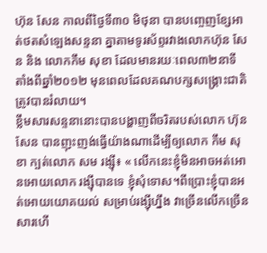ហ៊ុន សែន កាលពីថ្ងៃទី៣០ មិថុនា បានបញ្ចេញខ្សែអាត់ថតសំឡេងសន្ទនា គ្នាតាមទូរស័ព្ទរវាងលោកហ៊ុន សែន និង លោកកឹម សុខា ដែលមានរយៈពេល៣២នាទី តាំងពីឆ្នាំ២០១២ មុនពេលដែលគណបក្សសង្គ្រោះជាតិត្រូវបានរំលាយ។
ខ្លឹមសារសន្ទនានោះបានបង្ហាញពីចរិតរបស់លោក ហ៊ុន សែន បានញុះញង់ធ្វើយ៉ាងណាដើម្បីឲ្យលោក កឹម សុខា ក្បត់លោក សម រង្ស៊ី៖ « លើកនេះខ្ញុំមិនអាចអត់អោនអោយលោក រង្ស៊ីបានទេ ខ្ញុំសុំទោស។ពីប្រោះខ្ញុំបានអត់អោយយោគយល់ សម្រាប់រង្ស៊ីហ្នឹង វាច្រើនលើកច្រើនសារហើ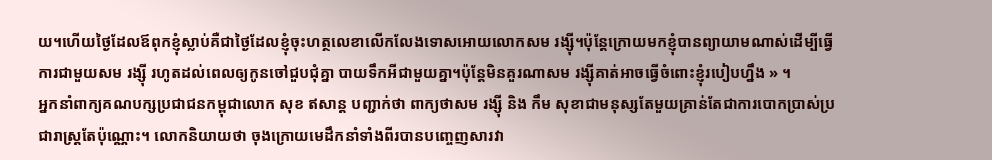យ។ហើយថ្ងៃដែលឪពុកខ្ញុំស្លាប់គឺជាថ្ងៃដែលខ្ញុំចុះហត្ថលេខាលើកលែងទោសអោយលោកសម រង្ស៊ី។ប៉ុន្តែក្រោយមកខ្ញុំបានព្យាយាមណាស់ដើម្បីធ្វើការជាមួយសម រង្ស៊ី រហូតដល់ពេលឲ្យកូនចៅជួបជុំគ្នា បាយទឹកអីជាមួយគ្នា។ប៉ុន្តែមិនគួរណាសម រង្ស៊ីគាត់អាចធ្វើចំពោះខ្ញុំរបៀបហ្នឹង » ។
អ្នកនាំពាក្យគណបក្សប្រជាជនកម្ពុជាលោក សុខ ឥសាន្ត បញ្ជាក់ថា ពាក្យថាសម រង្ស៊ី និង កឹម សុខាជាមនុស្សតែមួយគ្រាន់តែជាការបោកប្រាស់ប្រជារាស្ត្រតែប៉ុណ្ណោះ។ លោកនិយាយថា ចុងក្រោយមេដឹកនាំទាំងពីរបានបញ្ចេញសារវា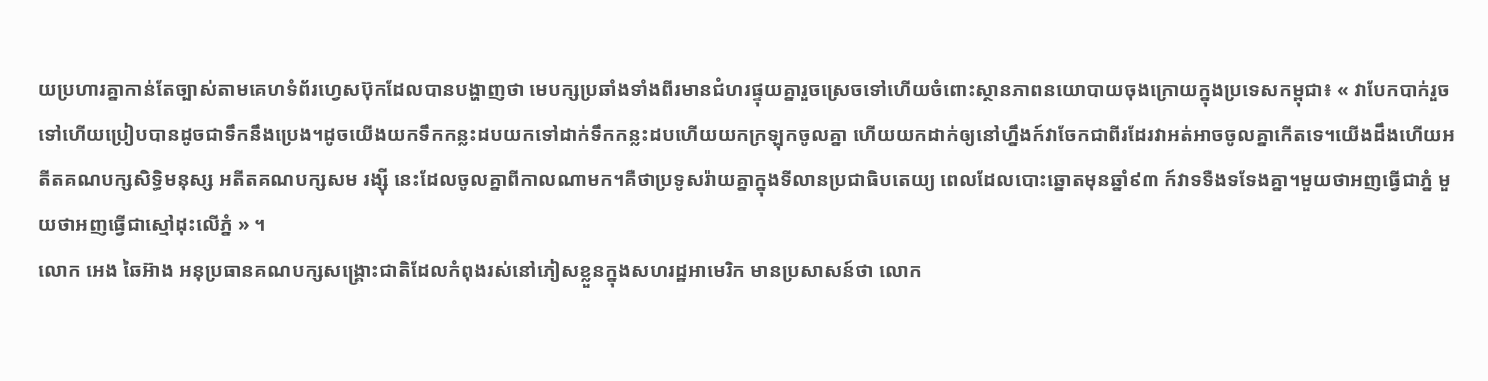យប្រហារគ្នាកាន់តែច្បាស់តាមគេហទំព័រហ្វេសប៊ុកដែលបានបង្ហាញថា មេបក្សប្រឆាំងទាំងពីរមានជំហរផ្ទុយគ្នារួចស្រេចទៅហើយចំពោះស្ថានភាពនយោបាយចុងក្រោយក្នុងប្រទេសកម្ពុជា៖ « វាបែកបាក់រួចទៅហើយប្រៀបបានដូចជាទឹកនឹងប្រេង។ដូចយើងយកទឹកកន្លះដបយកទៅដាក់ទឹកកន្លះដបហើយយកក្រឡុកចូលគ្នា ហើយយកដាក់ឲ្យនៅហ្នឹងក៍វាចែកជាពីរដែរវាអត់អាចចូលគ្នាកើតទេ។យើងដឹងហើយអតីតគណបក្សសិទ្ធិមនុស្ស អតីតគណបក្សសម រង្ស៊ី នេះដែលចូលគ្នាពីកាលណាមក។គឺថាប្រទូសរ៉ាយគ្នាក្នុងទីលានប្រជាធិបតេយ្យ ពេលដែលបោះឆ្នោតមុនឆ្នាំ៩៣ ក៍វាទទឺងទទែងគ្នា។មួយថាអញធ្វើជាភ្នំ មួយថាអញធ្វើជាស្មៅដុះលើភ្នំ » ។
លោក អេង ឆៃអ៊ាង អនុប្រធានគណបក្សសង្គ្រោះជាតិដែលកំពុងរស់នៅភៀសខ្លួនក្នុងសហរដ្ឋអាមេរិក មានប្រសាសន៍ថា លោក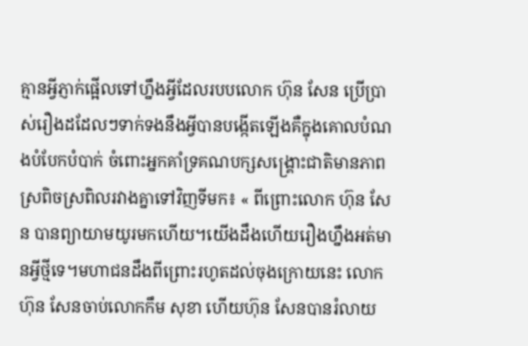គ្មានអ្វីភ្ញាក់ផ្អើលទៅហ្នឹងអ្វីដែលរបបលោក ហ៊ុន សែន ប្រើប្រាស់រឿងដដែលៗទាក់ទងនឹងអ្វីបានបង្កើតឡើងគឺក្នុងគោលបំណងបំបែកបំបាក់ ចំពោះអ្នកគាំទ្រគណបក្សសង្គ្រោះជាតិមានភាពស្រពិចស្រពិលរវាងគ្នាទៅវិញទីមក៖ « ពីព្រោះលោក ហ៊ុន សែន បានព្យាយាមយូរមកហើយ។យើងដឹងហើយរឿងហ្នឹងអត់មានអ្វីថ្មីទេ។មហាជនដឹងពីព្រោះរហូតដល់ចុងក្រោយនេះ លោកហ៊ុន សែនចាប់លោកកឹម សុខា ហើយហ៊ុន សែនបានរំលាយ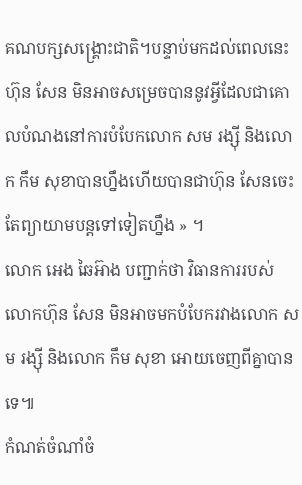គណបក្សសង្គ្រោះជាតិ។បន្ទាប់មកដល់ពេលនេះ ហ៊ុន សែន មិនអាចសម្រេចបាននូវអ្វីដែលជាគោលបំណងនៅការបំបែកលោក សម រង្ស៊ី និងលោក កឹម សុខាបានហ្នឹងហើយបានជាហ៊ុន សែនចេះតែព្យាយាមបន្តទៅទៀតហ្នឹង » ។
លោក អេង ឆៃអ៊ាង បញ្ជាក់ថា វិធានការរបស់លោកហ៊ុន សែន មិនអាចមកបំបែករវាងលោក សម រង្ស៊ី និងលោក កឹម សុខា អោយចេញពីគ្នាបានទេ៕
កំណត់ចំណាំចំ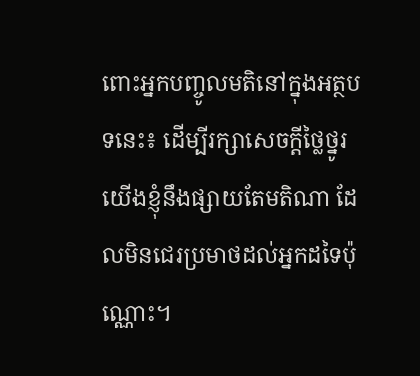ពោះអ្នកបញ្ចូលមតិនៅក្នុងអត្ថបទនេះ៖ ដើម្បីរក្សាសេចក្ដីថ្លៃថ្នូរ យើងខ្ញុំនឹងផ្សាយតែមតិណា ដែលមិនជេរប្រមាថដល់អ្នកដទៃប៉ុណ្ណោះ។